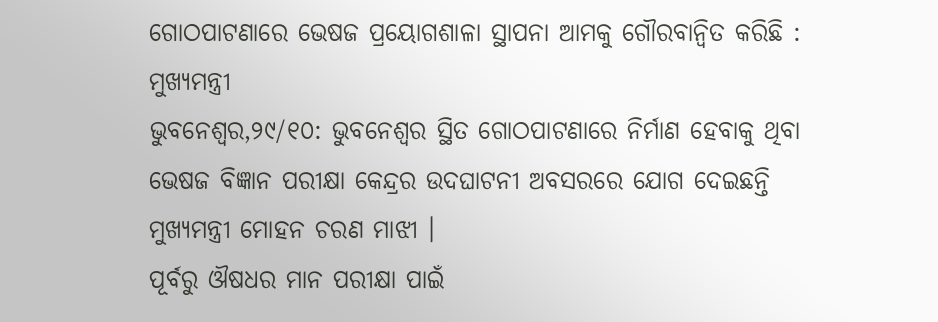ଗୋଠପାଟଣାରେ ଭେଷଜ ପ୍ରୟୋଗଶାଳା ସ୍ଥାପନା ଆମକୁ ଗୌରବାନ୍ୱିତ କରିଛି : ମୁଖ୍ୟମନ୍ତ୍ରୀ
ଭୁବନେଶ୍ୱର,୨୯/୧୦: ଭୁବନେଶ୍ୱର ସ୍ଥିତ ଗୋଠପାଟଣାରେ ନିର୍ମାଣ ହେବାକୁ ଥିବା ଭେଷଜ ବିଜ୍ଞାନ ପରୀକ୍ଷା କେନ୍ଦ୍ରର ଉଦଘାଟନୀ ଅବସରରେ ଯୋଗ ଦେଇଛନ୍ତି ମୁଖ୍ୟମନ୍ତ୍ରୀ ମୋହନ ଚରଣ ମାଝୀ ।
ପୂର୍ବରୁ ଔଷଧର ମାନ ପରୀକ୍ଷା ପାଇଁ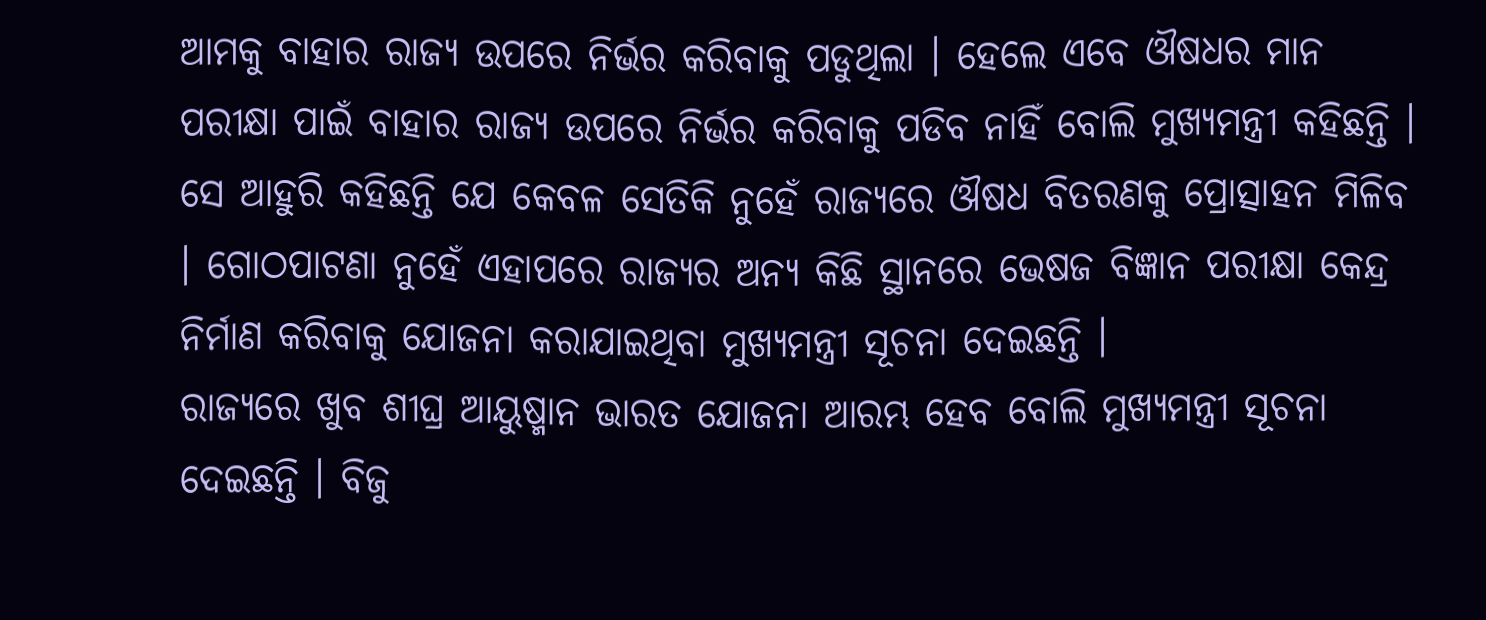ଆମକୁ ବାହାର ରାଜ୍ୟ ଉପରେ ନିର୍ଭର କରିବାକୁ ପଡୁଥିଲା । ହେଲେ ଏବେ ଔଷଧର ମାନ ପରୀକ୍ଷା ପାଇଁ ବାହାର ରାଜ୍ୟ ଉପରେ ନିର୍ଭର କରିବାକୁ ପଡିବ ନାହିଁ ବୋଲି ମୁଖ୍ୟମନ୍ତ୍ରୀ କହିଛନ୍ତି ।
ସେ ଆହୁରି କହିଛନ୍ତି ଯେ କେବଳ ସେତିକି ନୁହେଁ ରାଜ୍ୟରେ ଔଷଧ ବିତରଣକୁ ପ୍ରୋତ୍ସାହନ ମିଳିବ । ଗୋଠପାଟଣା ନୁହେଁ ଏହାପରେ ରାଜ୍ୟର ଅନ୍ୟ କିଛି ସ୍ଥାନରେ ଭେଷଜ ବିଜ୍ଞାନ ପରୀକ୍ଷା କେନ୍ଦ୍ର ନିର୍ମାଣ କରିବାକୁ ଯୋଜନା କରାଯାଇଥିବା ମୁଖ୍ୟମନ୍ତ୍ରୀ ସୂଚନା ଦେଇଛନ୍ତି ।
ରାଜ୍ୟରେ ଖୁବ ଶୀଘ୍ର ଆୟୁଷ୍ମାନ ଭାରତ ଯୋଜନା ଆରମ୍ଭ ହେବ ବୋଲି ମୁଖ୍ୟମନ୍ତ୍ରୀ ସୂଚନା ଦେଇଛନ୍ତି । ବିଜୁ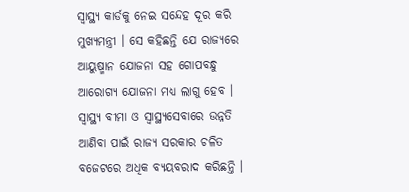ସ୍ୱାସ୍ଥ୍ୟ କାର୍ଡକୁ ନେଇ ସନ୍ଦେହ ଦୂର କରି ମୁଖ୍ୟମନ୍ତ୍ରୀ । ସେ କହିଛନ୍ତି ଯେ ରାଜ୍ୟରେ ଆୟୁଷ୍ମାନ ଯୋଜନା ସହ ଗୋପବନ୍ଧୁ ଆରୋଗ୍ୟ ଯୋଜନା ମଧ୍ୟ ଲାଗୁ ହେବ ।
ସ୍ୱାସ୍ଥ୍ୟ ବୀମା ଓ ସ୍ୱାସ୍ଥ୍ୟସେବାରେ ଉନ୍ନତି ଆଣିବା ପାଇଁ ରାଜ୍ୟ ସରକାର ଚଳିତ ବଜେଟରେ ଅଧିକ ବ୍ୟୟବରାଦ କରିଛନ୍ତି ।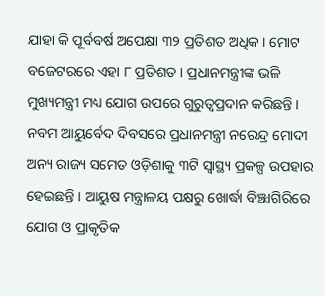ଯାହା କି ପୂର୍ବବର୍ଷ ଅପେକ୍ଷା ୩୨ ପ୍ରତିଶତ ଅଧିକ । ମୋଟ ବଜେଟରରେ ଏହା ୮ ପ୍ରତିଶତ । ପ୍ରଧାନମନ୍ତ୍ରୀଙ୍କ ଭଳି ମୁଖ୍ୟମନ୍ତ୍ରୀ ମଧ୍ୟ ଯୋଗ ଉପରେ ଗୁରୁତ୍ୱପ୍ରଦାନ କରିଛନ୍ତି ।
ନବମ ଆୟୁର୍ବେଦ ଦିବସରେ ପ୍ରଧାନମନ୍ତ୍ରୀ ନରେନ୍ଦ୍ର ମୋଦୀ ଅନ୍ୟ ରାଜ୍ୟ ସମେତ ଓଡ଼ିଶାକୁ ୩ଟି ସ୍ୱାସ୍ଥ୍ୟ ପ୍ରକଳ୍ପ ଉପହାର ହେଇଛନ୍ତି । ଆୟୁଷ ମନ୍ତ୍ରାଳୟ ପକ୍ଷରୁ ଖୋର୍ଦ୍ଧା ବିଞ୍ଝାଗିରିରେ ଯୋଗ ଓ ପ୍ରାକୃତିକ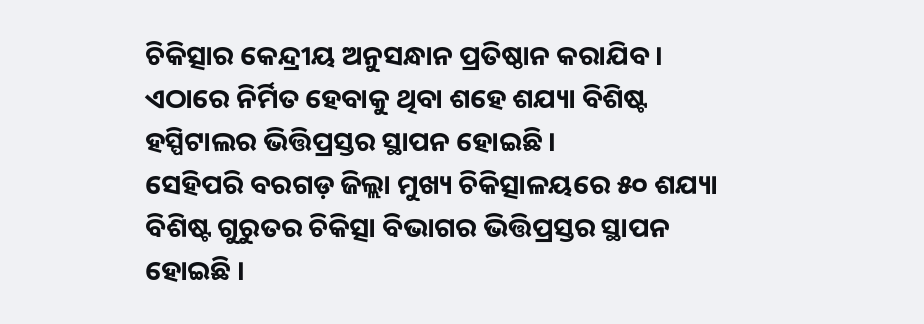ଚିକିତ୍ସାର କେନ୍ଦ୍ରୀୟ ଅନୁସନ୍ଧାନ ପ୍ରତିଷ୍ଠାନ କରାଯିବ । ଏଠାରେ ନିର୍ମିତ ହେବାକୁ ଥିବା ଶହେ ଶଯ୍ୟା ବିଶିଷ୍ଟ ହସ୍ପିଟାଲର ଭିତ୍ତିପ୍ରସ୍ତର ସ୍ଥାପନ ହୋଇଛି ।
ସେହିପରି ବରଗଡ଼ ଜିଲ୍ଲା ମୁଖ୍ୟ ଚିକିତ୍ସାଳୟରେ ୫୦ ଶଯ୍ୟା ବିଶିଷ୍ଟ ଗୁରୁତର ଚିକିତ୍ସା ବିଭାଗର ଭିତ୍ତିପ୍ରସ୍ତର ସ୍ଥାପନ ହୋଇଛି ।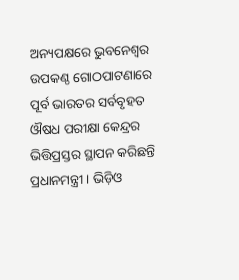ଅନ୍ୟପକ୍ଷରେ ଭୁବନେଶ୍ୱର ଉପକଣ୍ଠ ଗୋଠପାଟଣାରେ ପୂର୍ବ ଭାରତର ସର୍ବବୃହତ ଔଷଧ ପରୀକ୍ଷା କେନ୍ଦ୍ରର ଭିତ୍ତିପ୍ରସ୍ତର ସ୍ଥାପନ କରିଛନ୍ତି ପ୍ରଧାନମନ୍ତ୍ରୀ । ଭିଡ଼ିଓ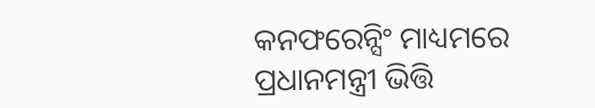କନଫରେନ୍ସିଂ ମାଧ୍ୟମରେ ପ୍ରଧାନମନ୍ତ୍ରୀ ଭିତ୍ତି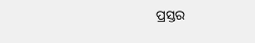ପ୍ରସ୍ତର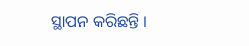ସ୍ଥାପନ କରିଛନ୍ତି ।